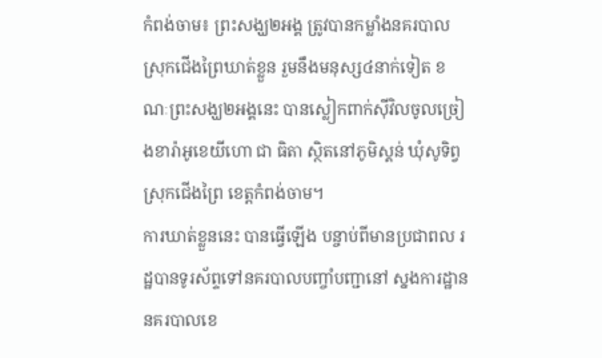កំពង់ចាម៖ ព្រះសង្ឃ២អង្គ ត្រូវបានកម្លាំងនគរបាល ស្រុកជើងព្រៃឃាត់ខ្លួន រួមនឹងមនុស្ស៤នាក់ទៀត ខណៈព្រះសង្ឃ២អង្គនេះ បានស្លៀកពាក់ស៊ីវិលចូលច្រៀងខារ៉ាអូខេយីហោ ជា ធិតា ស្ថិតនៅភូមិស្គន់ ឃុំសូទិព្វ ស្រុកជើងព្រៃ ខេត្ដកំពង់ចាម។
ការឃាត់ខ្លួននេះ បានធ្វើឡើង បន្ចាប់ពីមានប្រជាពល រដ្ឋបានទូរស័ព្ទទៅនគរបាលបញ្ចាំបញ្ជានៅ ស្នងការដ្ឋាននគរបាលខេ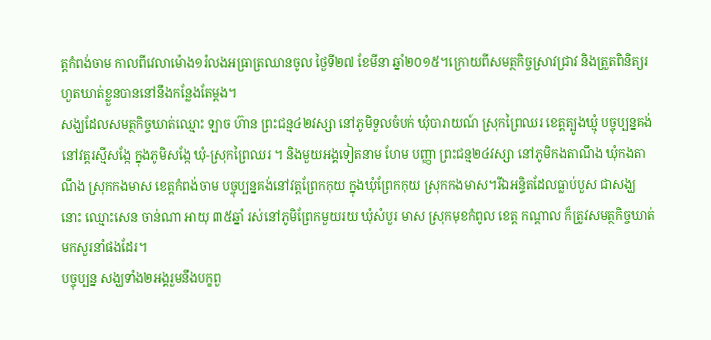ត្ដកំពង់ចាម កាលពីវេលាម៉ោង១រំលងអធ្រាត្រឈានចូល ថ្ងៃទី២៧ ខែមីនា ឆ្នាំ២០១៥។ក្រោយពីសមត្ថកិច្ចស្រាវជ្រាវ និងត្រួតពិនិត្យរហួតឃាត់ខ្លួនបាននៅនឹងកន្លែងតែម្តង។
សង្ឃដែលសមត្ថកិច្ចឃាត់ឈ្មោះ ឡាច ហ៊ាន ព្រះជន្ម៤២វស្សា នៅភូមិទួលចំបក់ ឃុំបារាយណ៍ ស្រុកព្រៃឈរ ខេត្តត្បូងឃ្មុំ បច្ចុប្បន្នគង់នៅវត្តរស្មីសង្កែ ក្នុងភូមិសង្កែ ឃុំ-ស្រុកព្រៃឈរ ។ និងមួយអង្គទៀតនាម ហែម បញ្ញា ព្រះជន្ម២៤វស្សា នៅភូមិកងតាណឹង ឃុំកងតាណឹង ស្រុកកងមាស ខេត្តកំពង់ចាម បច្ចុប្បន្នគង់នៅវត្តព្រែកកុយ ក្នុងឃុំព្រែកកុយ ស្រុកកងមាស។រីឯអន្ទិតដែលធ្លាប់បួស ជាសង្ឃនោះ ឈ្មោះសេន ចាន់ណា អាយុ ៣៥ឆ្នាំ រស់នៅភូមិព្រែកមួយរយ ឃុំសំបួរ មាស ស្រុកមុខកំពូល ខេត្ត កណ្តាល ក៏ត្រូវសមត្ថកិច្ចឃាត់មកសួរនាំផងដែរ។
បច្ចុប្បន្ន សង្ឃទាំង២អង្គរួមនឹងបក្ខពួ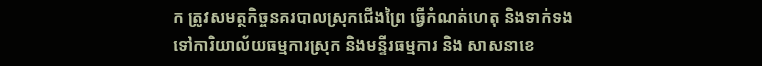ក ត្រូវសមត្ថកិច្ចនគរបាលស្រុកជើងព្រៃ ធ្វើកំណត់ហេតុ និងទាក់ទង ទៅការិយាល័យធម្មការស្រុក និងមន្ទីរធម្មការ និង សាសនាខេ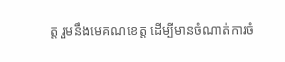ត្ត រួមនឹងមេគណខេត្ត ដើម្បីមានចំណាត់ការចំ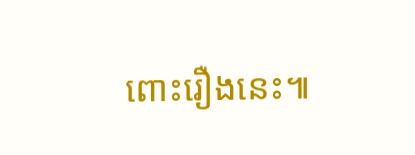ពោះរឿងនេះ៕